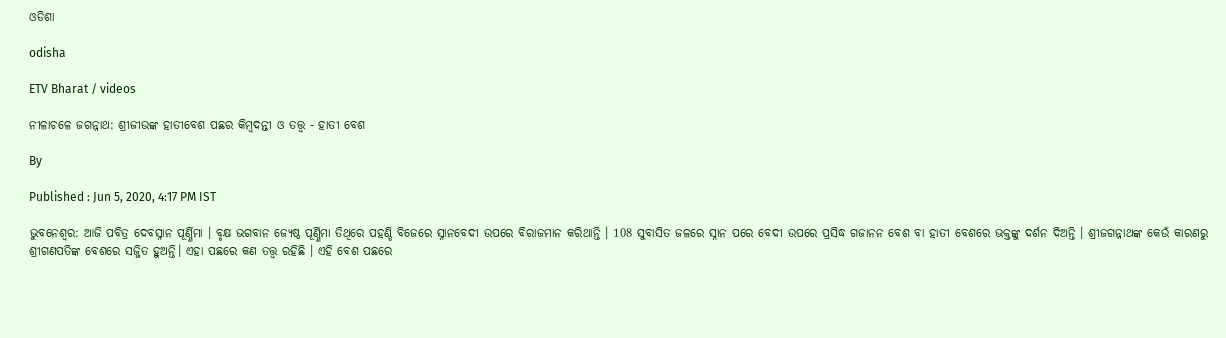ଓଡିଶା

odisha

ETV Bharat / videos

ନୀଳାଚଳେ ଜଗନ୍ନାଥ: ଶ୍ରୀଜୀଉଙ୍କ ହାତୀବେଶ ପଛର କିମ୍ବଦନ୍ତୀ ଓ ତତ୍ତ୍ୱ - ହାତୀ ବେଶ

By

Published : Jun 5, 2020, 4:17 PM IST

ଭୁବନେଶ୍ବର: ଆଜି ପବିତ୍ର ଦେବସ୍ନାନ ପୂର୍ଣ୍ଣିମା । ବୃକ୍ଷ ଭଗବାନ ଜ୍ୟେଷ୍ଠ ପୂର୍ଣ୍ଣିମା ତିଥିରେ ପହଣ୍ଡି ବିଜେରେ ସ୍ନାନବେଦୀ ଉପରେ ବିରାଜମାନ କରିଥାନ୍ତି । 108 ସୁବାସିତ ଜଳରେ ସ୍ନାନ ପରେ ବେଦୀ ଉପରେ ପ୍ରସିଦ୍ଧ ଗଜାନନ ବେଶ ବା ହାତୀ ବେଶରେ ଭକ୍ତଙ୍କୁ ଦର୍ଶନ ଦିଅନ୍ତି । ଶ୍ରୀଜଗନ୍ନାଥଙ୍କ କେଉଁ କାରଣରୁ ଶ୍ରୀଗଣପତିଙ୍କ ବେଶରେ ସଜ୍ଜିତ ହୁଅନ୍ତି। ଏହା ପଛରେ କଣ ତତ୍ତ୍ବ ରହିଛି । ଏହି ବେଶ ପଛରେ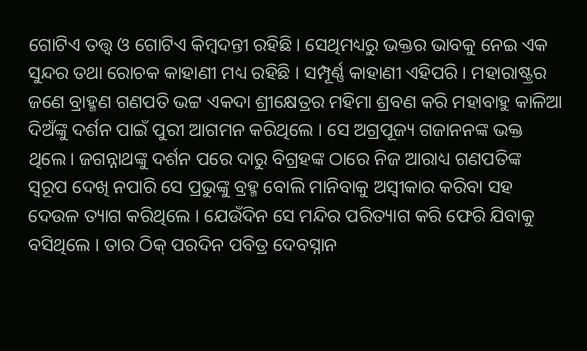ଗୋଟିଏ ତତ୍ତ୍ବ ଓ ଗୋଟିଏ କିମ୍ବଦନ୍ତୀ ରହିଛି। ସେଥିମଧ୍ୟରୁ ଭକ୍ତର ଭାବକୁ ନେଇ ଏକ ସୁନ୍ଦର ତଥା ରୋଚକ କାହାଣୀ ମଧ୍ୟ ରହିଛି । ସମ୍ପୂର୍ଣ୍ଣ କାହାଣୀ ଏହିପରି । ମହାରାଷ୍ଟ୍ରର ଜଣେ ବ୍ରାହ୍ମଣ ଗଣପତି ଭଟ୍ଟ ଏକଦା ଶ୍ରୀକ୍ଷେତ୍ରର ମହିମା ଶ୍ରବଣ କରି ମହାବାହୁ କାଳିଆ ଦିଅଁଙ୍କୁ ଦର୍ଶନ ପାଇଁ ପୁରୀ ଆଗମନ କରିଥିଲେ । ସେ ଅଗ୍ରପୂଜ୍ୟ ଗଜାନନଙ୍କ ଭକ୍ତ ଥିଲେ। ଜଗନ୍ନାଥଙ୍କୁ ଦର୍ଶନ ପରେ ଦାରୁ ବିଗ୍ରହଙ୍କ ଠାରେ ନିଜ ଆରାଧ୍ୟ ଗଣପତିଙ୍କ ସ୍ବରୂପ ଦେଖି ନପାରି ସେ ପ୍ରଭୁଙ୍କୁ ବ୍ରହ୍ମ ବୋଲି ମାନିବାକୁ ଅସ୍ବୀକାର କରିବା ସହ ଦେଉଳ ତ୍ୟାଗ କରିଥିଲେ । ଯେଉଁଦିନ ସେ ମନ୍ଦିର ପରିତ୍ୟାଗ କରି ଫେରି ଯିବାକୁ ବସିଥିଲେ । ତାର ଠିକ୍‌ ପରଦିନ ପବିତ୍ର ଦେବସ୍ନାନ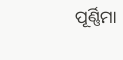ପୂର୍ଣ୍ଣିମା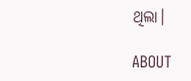ଥିଲା।

ABOUT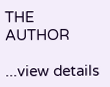THE AUTHOR

...view details